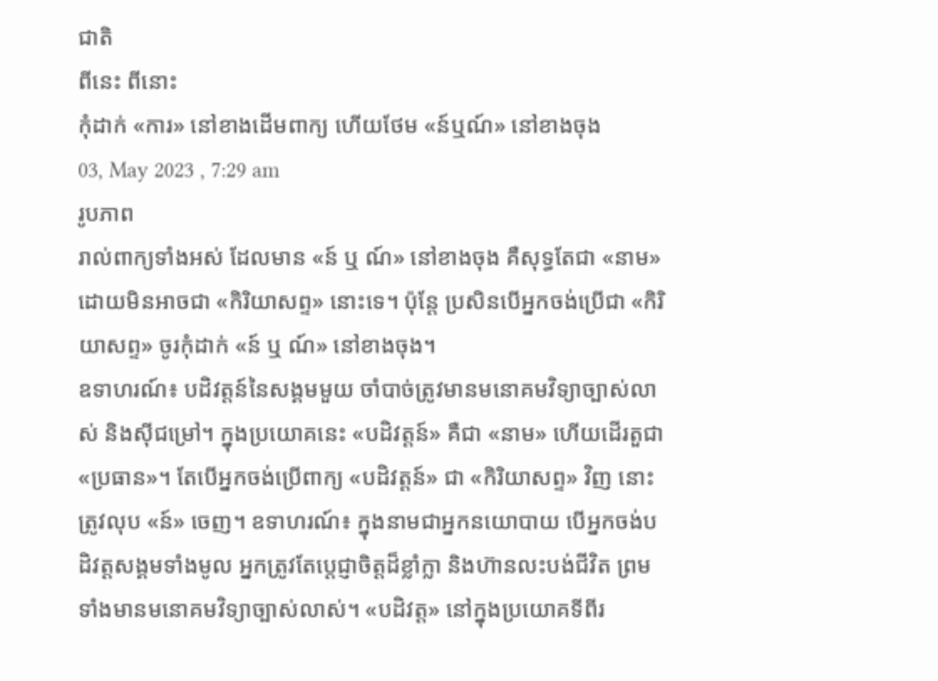ជាតិ
ពីនេះ ពីនោះ
កុំដាក់ «ការ» នៅខាងដើមពាក្យ ហើយថែម «ន៍ឬណ៍» នៅខាងចុង
03, May 2023 , 7:29 am
រូបភាព
រាល់ពាក្យទាំងអស់ ដែលមាន «ន៍ ឬ ណ៍» នៅខាងចុង គឺសុទ្ធតែជា «នាម» ដោយមិនអាចជា «កិរិយាសព្ទ» នោះទេ។ ប៉ុន្តែ ប្រសិនបើអ្នកចង់ប្រើជា «កិរិយាសព្ទ» ចូរកុំដាក់ «ន៍ ឬ ណ៍» នៅខាងចុង។
ឧទាហរណ៍៖ បដិវត្តន៍នៃសង្គមមួយ ចាំបាច់ត្រូវមានមនោគមវិទ្យាច្បាស់លាស់ និងស៊ីជម្រៅ។ ក្នុងប្រយោគនេះ «បដិវត្តន៍» គឺជា «នាម» ហើយដើរតួជា «ប្រធាន»។ តែបើអ្នកចង់ប្រើពាក្យ «បដិវត្តន៍» ជា «កិរិយាសព្ទ» វិញ នោះត្រូវលុប «ន៍» ចេញ។ ឧទាហរណ៍៖ ក្នុងនាមជាអ្នកនយោបាយ បើអ្នកចង់បដិវត្តសង្គមទាំងមូល អ្នកត្រូវតែប្តេជ្ញាចិត្តដ៏ខ្លាំក្លា និងហ៊ានលះបង់ជីវិត ព្រមទាំងមានមនោគមវិទ្យាច្បាស់លាស់។ «បដិវត្ត» នៅក្នុងប្រយោគទីពីរ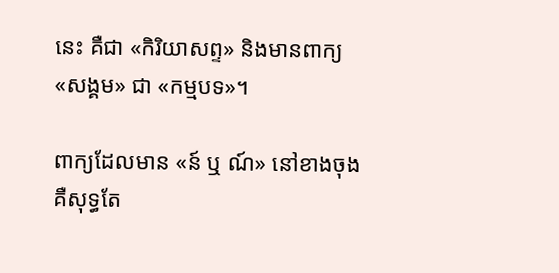នេះ គឺជា «កិរិយាសព្ទ» និងមានពាក្យ «សង្គម» ជា «កម្មបទ»។

ពាក្យដែលមាន «ន៍ ឬ ណ៍» នៅខាងចុង គឺសុទ្ធតែ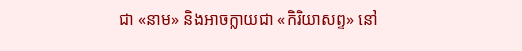ជា «នាម» និងអាចក្លាយជា «កិរិយាសព្ទ» នៅ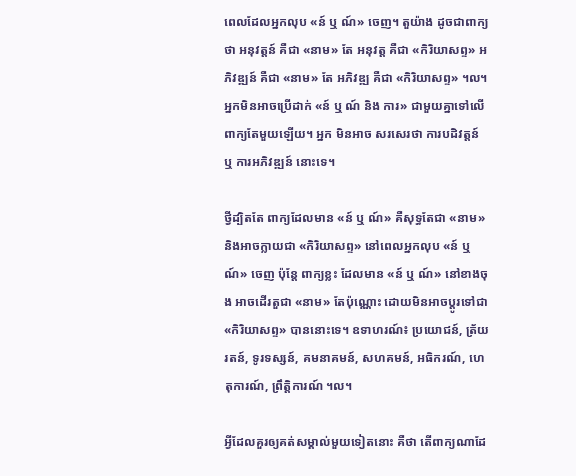ពេលដែលអ្នកលុប «ន៍ ឬ ណ៍» ចេញ។ តួយ៉ាង ដូចជាពាក្យថា អនុវត្តន៍ គឺជា «នាម» តែ អនុវត្ត គឺជា «កិរិយាសព្ទ» អភិវឌ្ឍន៍ គឺជា «នាម» តែ អភិវឌ្ឍ គឺជា «កិរិយាសព្ទ» ។ល។ អ្នកមិនអាចប្រើដាក់ «ន៍ ឬ ណ៍ និង ការ» ជាមួយគ្នាទៅលើពាក្យតែមួយឡើយ។ អ្នក មិនអាច សរសេរថា ការបដិវត្តន៍ ឬ ការអភិវឌ្ឍន៍ នោះទេ។

ថ្វីដ្បិតតែ ពាក្យដែលមាន «ន៍ ឬ ណ៍» គឺសុទ្ធតែជា «នាម» និងអាចក្លាយជា «កិរិយាសព្ទ» នៅពេលអ្នកលុប «ន៍ ឬ ណ៍» ចេញ ប៉ុន្តែ ពាក្យខ្លះ ដែលមាន «ន៍ ឬ ណ៍» នៅខាងចុង អាចដើរតួជា «នាម» តែប៉ុណ្ណោះ ដោយមិនអាចប្តូរទៅជា «កិរិយាសព្ទ» បាននោះទេ។ ឧទាហរណ៍៖ ប្រយោជន៍, ត្រ័យរតន៍, ទូរទស្សន៍, គមនាគមន៍, សហគមន៍, អធិករណ៍, ហេតុការណ៍, ព្រឹត្តិការណ៍ ។ល។

អ្វីដែលគួរឲ្យគត់សម្គាល់មួយទៀតនោះ គឺថា តើពាក្យណាដែ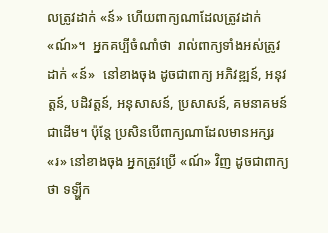លត្រូវដាក់ «ន៍» ហើយពាក្យណាដែលត្រូវដាក់ «ណ៍»។  អ្នកគប្បីចំណាំថា  រាល់ពាក្យទាំងអស់ត្រូវដាក់ «ន៍»  នៅខាងចុង ដូចជាពាក្យ អភិវឌ្ឍន៍, អនុវត្តន៍, បដិវត្តន៍, អនុសាសន៍, ប្រសាសន៍, គមនាគមន៍ ជាដើម។ ប៉ុន្តែ ប្រសិនបើពាក្យណាដែលមានអក្សរ «រ» នៅខាងចុង អ្នកត្រូវប្រើ «ណ៍» វិញ ដូចជាពាក្យថា ទឡ្ហីក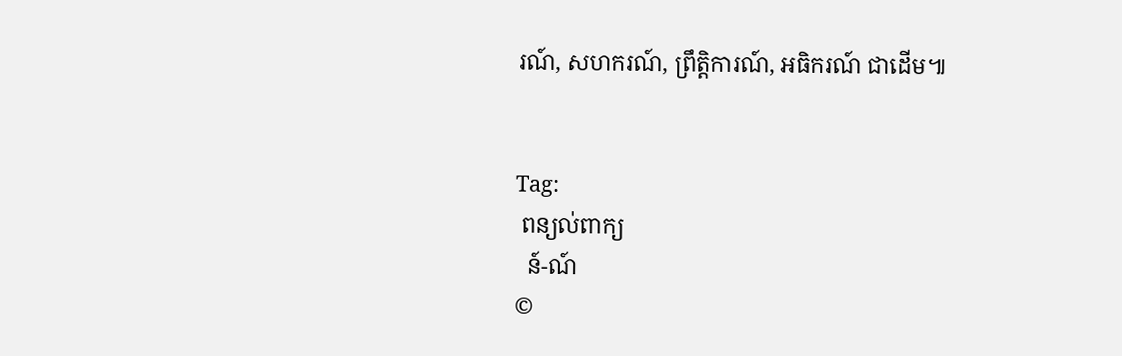រណ៍, សហករណ៍, ព្រឹត្តិការណ៍, អធិករណ៍ ជាដើម៕


Tag:
 ពន្យល់ពាក្យ
  ន៍-ណ៍
©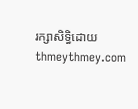រក្សាសិទ្ធិដោយ thmeythmey.com